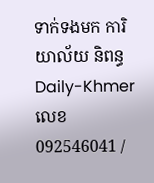ទាក់ទងមក ការិយាល័យ និពន្ធDaily-Khmer លេខ 092546041 /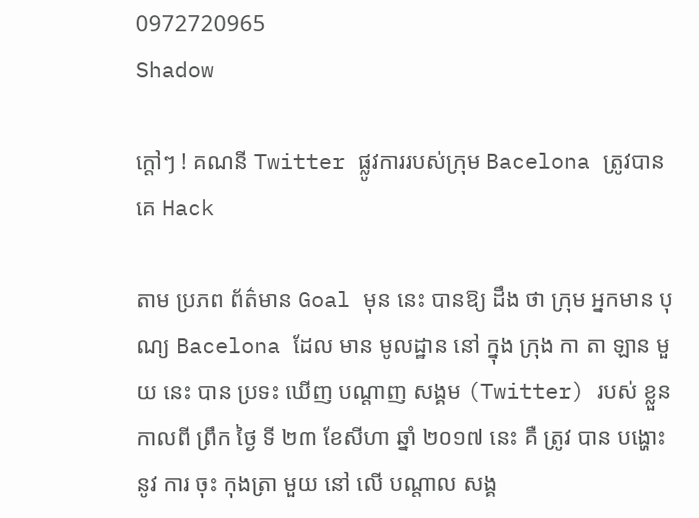0972720965
Shadow

ក្តៅៗ ! គណនី Twitter ផ្លូវការរបស់ក្រុម Bacelona ត្រូវបានគេ Hack

តាម ប្រភព ព័ត៌មាន Goal មុន នេះ បានឱ្យ ដឹង ថា ក្រុម អ្នកមាន បុណ្យ Bacelona ដែល មាន មូលដ្ឋាន នៅ ក្នុង ក្រុង កា តា ឡាន មួយ នេះ បាន ប្រទះ ឃើញ បណ្តាញ សង្គម (Twitter) របស់ ខ្លួន កាលពី ព្រឹក ថ្ងៃ ទី ២៣ ខែសីហា ឆ្នាំ ២០១៧ នេះ គឺ ត្រូវ បាន បង្ហោះ នូវ ការ ចុះ កុងត្រា មួយ នៅ លើ បណ្តាល សង្គ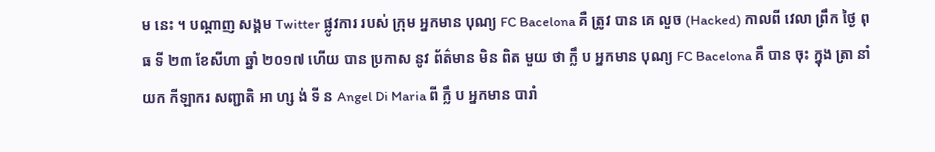ម នេះ ។ បណ្តាញ សង្គម Twitter ផ្លូវការ របស់ ក្រុម អ្នកមាន បុណ្យ FC Bacelona គឺ ត្រូវ បាន គេ លួច (Hacked) កាលពី វេលា ព្រឹក ថ្ងៃ ពុធ ទី ២៣ ខែសីហា ឆ្នាំ ២០១៧ ហើយ បាន ប្រកាស នូវ ព័ត៌មាន មិន ពិត មួយ ថា ក្លឹ ប អ្នកមាន បុណ្យ FC Bacelona គឺ បាន ចុះ ក្នុង ត្រា នាំ យក កីឡាករ សញ្ជាតិ អា ហ្ស ង់ ទី ន Angel Di Maria ពី ក្លឹ ប អ្នកមាន បារាំ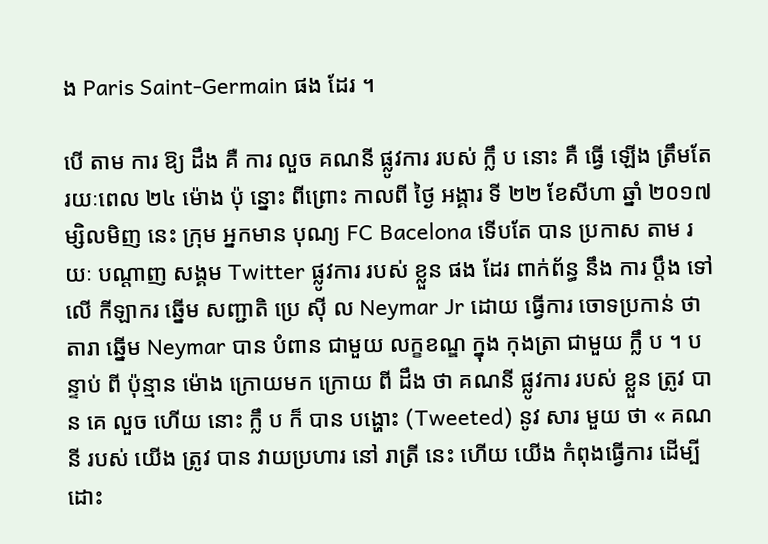ង Paris Saint-Germain ផង ដែរ ។

បើ តាម ការ ឱ្យ ដឹង គឺ ការ លួច គណនី ផ្លូវការ របស់ ក្លឹ ប នោះ គឺ ធ្វើ ឡើង ត្រឹមតែ រយៈពេល ២៤ ម៉ោង ប៉ុ ន្នោះ ពីព្រោះ កាលពី ថ្ងៃ អង្គារ ទី ២២ ខែសីហា ឆ្នាំ ២០១៧ ម្សិលមិញ នេះ ក្រុម អ្នកមាន បុណ្យ FC Bacelona ទើបតែ បាន ប្រកាស តាម រយៈ បណ្តាញ សង្គម Twitter ផ្លូវការ របស់ ខ្លួន ផង ដែរ ពាក់ព័ន្ធ នឹង ការ ប្តឹង ទៅ លើ កីឡាករ ឆ្នើម សញ្ជាតិ ប្រេ ស៊ី ល Neymar Jr ដោយ ធ្វើការ ចោទប្រកាន់ ថា តារា ឆ្នើម Neymar បាន បំពាន ជាមួយ លក្ខខណ្ឌ ក្នុង កុងត្រា ជាមួយ ក្លឹ ប ។ បន្ទាប់ ពី ប៉ុន្មាន ម៉ោង ក្រោយមក ក្រោយ ពី ដឹង ថា គណនី ផ្លូវការ របស់ ខ្លួន ត្រូវ បាន គេ លួច ហើយ នោះ ក្លឹ ប ក៏ បាន បង្ហោះ (Tweeted) នូវ សារ មួយ ថា « គណនី របស់ យើង ត្រូវ បាន វាយប្រហារ នៅ រាត្រី នេះ ហើយ យើង កំពុងធ្វើការ ដើម្បី ដោះ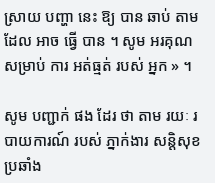ស្រាយ បញ្ហា នេះ ឱ្យ បាន ឆាប់ តាម ដែល អាច ធ្វើ បាន ។ សូម អរគុណ សម្រាប់ ការ អត់ធ្មត់ របស់ អ្នក » ។

សូម បញ្ជាក់ ផង ដែរ ថា តាម រយៈ របាយការណ៍ របស់ ភ្នាក់ងារ សន្តិសុខ ប្រឆាំង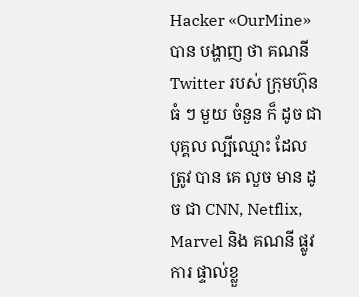Hacker «OurMine» បាន បង្ហាញ ថា គណនី Twitter របស់ ក្រុមហ៊ុន ធំ ៗ មួយ ចំនួន ក៏ ដូច ជា បុគ្គល ល្បីឈ្មោះ ដែល ត្រូវ បាន គេ លួច មាន ដូច ជា CNN, Netflix, Marvel និង គណនី ផ្លូវការ ផ្ទាល់ខ្លួ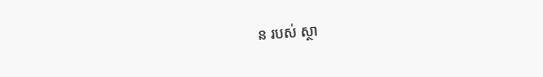ន របស់ ស្ថា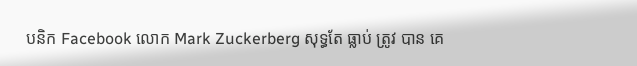បនិក Facebook លោក Mark Zuckerberg សុទ្ធតែ ធ្លាប់ ត្រូវ បាន គេ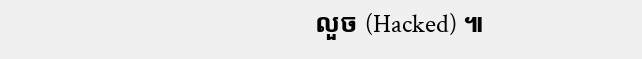លួច (Hacked) ៕